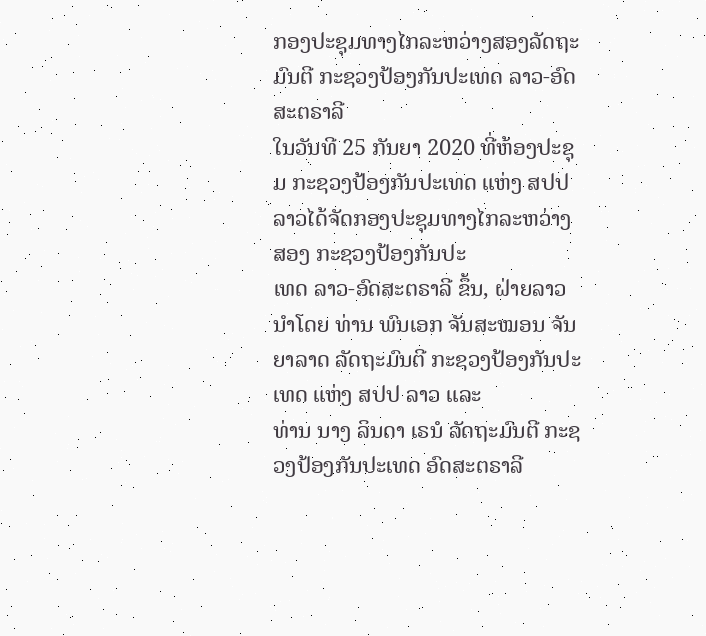ກອງປະຊຸມທາງໄກລະຫວ່າງສອງລັດຖະມົນຕີ ກະຊວງປ້ອງກັນປະເທດ ລາວ-ອົດສະຕຣາລີ
ໃນວັນທີ 25 ກັນຍາ 2020 ທີ່ຫ້ອງປະຊຸມ ກະຊວງປ້ອງກັນປະເທດ ແຫ່ງ ສປປ ລາວໄດ້ຈັດກອງປະຊຸມທາງໄກລະຫວ່າງສອງ ກະຊວງປ້ອງກັນປະ
ເທດ ລາວ-ອົດສະຕຣາລີ ຂຶ້ນ, ຝ່າຍລາວນໍາໂດຍ ທ່ານ ພົນເອກ ຈັນສະໝອນ ຈັນຍາລາດ ລັດຖະມົນຕີ ກະຊວງປ້ອງກັນປະເທດ ແຫ່ງ ສປປ ລາວ ແລະ
ທ່ານ ນາງ ລິນດາ ເຣນໍ ລັດຖະມົນຕີ ກະຊວງປ້ອງກັນປະເທດ ອົດສະຕຣາລີ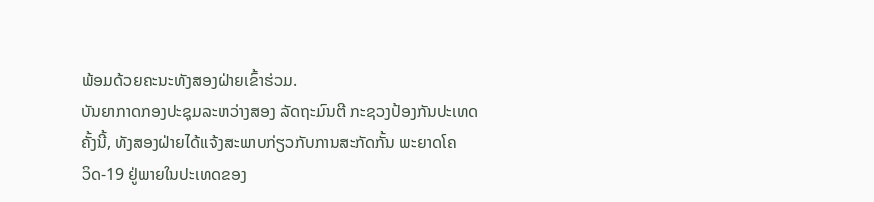ພ້ອມດ້ວຍຄະນະທັງສອງຝ່າຍເຂົ້າຮ່ວມ.
ບັນຍາກາດກອງປະຊຸມລະຫວ່າງສອງ ລັດຖະມົນຕີ ກະຊວງປ້ອງກັນປະເທດ ຄັ້ງນີ້, ທັງສອງຝ່າຍໄດ້ແຈ້ງສະພາບກ່ຽວກັບການສະກັດກັ້ນ ພະຍາດໂຄ
ວິດ-19 ຢູ່ພາຍໃນປະເທດຂອງ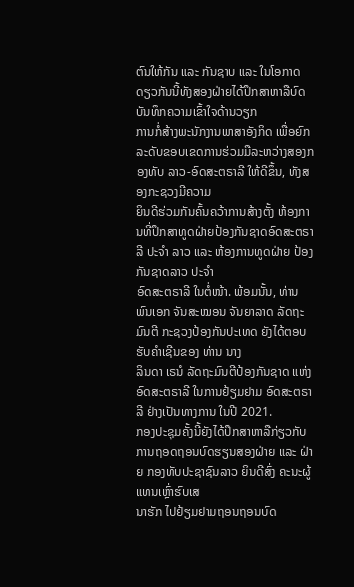ຕົນໃຫ້ກັນ ແລະ ກັນຊາບ ແລະ ໃນໂອກາດດຽວກັນນີ້ທັງສອງຝ່າຍໄດ້ປຶກສາຫາລືບົດບັນທຶກຄວາມເຂົ້າໃຈດ້ານວຽກ
ການກໍ່ສ້າງພະນັກງານພາສາອັງກິດ ເພື່ອຍົກລະດັບຂອບເຂດການຮ່ວມມືລະຫວ່າງສອງກອງທັບ ລາວ-ອົດສະຕຣາລີ ໃຫ້ດີຂຶ້ນ, ທັງສອງກະຊວງມີຄວາມ
ຍິນດີຮ່ວມກັນຄົ້ນຄວ້າການສ້າງຕັ້ງ ຫ້ອງການທີ່ປຶກສາທູດຝ່າຍປ້ອງກັນຊາດອົດສະຕຣາລີ ປະຈໍາ ລາວ ແລະ ຫ້ອງການທູດຝ່າຍ ປ້ອງກັນຊາດລາວ ປະຈຳ
ອົດສະຕຣາລີ ໃນຕໍ່ໜ້າ. ພ້ອມນັ້ນ, ທ່ານ ພົນເອກ ຈັນສະໝອນ ຈັນຍາລາດ ລັດຖະມົນຕີ ກະຊວງປ້ອງກັນປະເທດ ຍັງໄດ້ຕອບຮັບຄໍາເຊີນຂອງ ທ່ານ ນາງ
ລິນດາ ເຣນໍ ລັດຖະມົນຕີປ້ອງກັນຊາດ ແຫ່ງ ອົດສະຕຣາລີ ໃນການຢ້ຽມຢາມ ອົດສະຕຣາລີ ຢ່າງເປັນທາງການ ໃນປີ 2021.
ກອງປະຊຸມຄັ້ງນີ້ຍັງໄດ້ປຶກສາຫາລືກ່ຽວກັບການຖອດຖອນບົດຮຽນສອງຝ່າຍ ແລະ ຝ່າຍ ກອງທັບປະຊາຊົນລາວ ຍິນດີສົ່ງ ຄະນະຜູ້ແທນເຫຼົ່າຮົບເສ
ນາຮັກ ໄປຢ້ຽມຢາມຖອນຖອນບົດ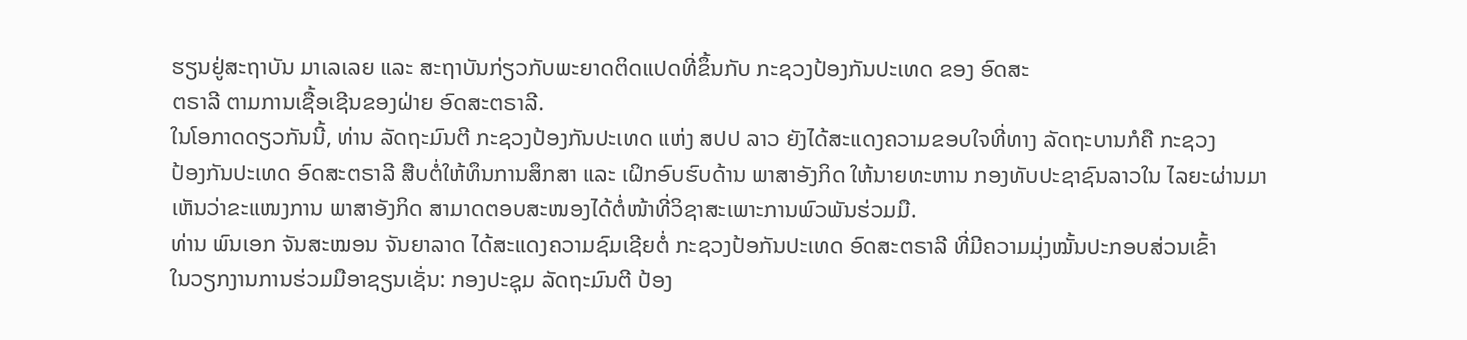ຮຽນຢູ່ສະຖາບັນ ມາເລເລຍ ແລະ ສະຖາບັນກ່ຽວກັບພະຍາດຕິດແປດທີ່ຂຶ້ນກັບ ກະຊວງປ້ອງກັນປະເທດ ຂອງ ອົດສະ
ຕຣາລີ ຕາມການເຊື້ອເຊີນຂອງຝ່າຍ ອົດສະຕຣາລີ.
ໃນໂອກາດດຽວກັນນີ້, ທ່ານ ລັດຖະມົນຕີ ກະຊວງປ້ອງກັນປະເທດ ແຫ່ງ ສປປ ລາວ ຍັງໄດ້ສະແດງຄວາມຂອບໃຈທີ່ທາງ ລັດຖະບານກໍຄື ກະຊວງ
ປ້ອງກັນປະເທດ ອົດສະຕຣາລີ ສືບຕໍ່ໃຫ້ທຶນການສຶກສາ ແລະ ເຝິກອົບຮົບດ້ານ ພາສາອັງກິດ ໃຫ້ນາຍທະຫານ ກອງທັບປະຊາຊົນລາວໃນ ໄລຍະຜ່ານມາ
ເຫັນວ່າຂະແໜງການ ພາສາອັງກິດ ສາມາດຕອບສະໜອງໄດ້ຕໍ່ໜ້າທີ່ວິຊາສະເພາະການພົວພັນຮ່ວມມື.
ທ່ານ ພົນເອກ ຈັນສະໝອນ ຈັນຍາລາດ ໄດ້ສະແດງຄວາມຊົມເຊີຍຕໍ່ ກະຊວງປ້ອກັນປະເທດ ອົດສະຕຣາລີ ທີ່ມີຄວາມມຸ່ງໝັ້ນປະກອບສ່ວນເຂົ້າ
ໃນວຽກງານການຮ່ວມມືອາຊຽນເຊັ່ນ: ກອງປະຊຸມ ລັດຖະມົນຕີ ປ້ອງ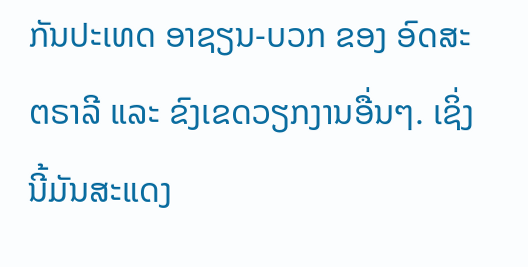ກັນປະເທດ ອາຊຽນ-ບວກ ຂອງ ອົດສະຕຣາລີ ແລະ ຂົງເຂດວຽກງານອື່ນໆ. ເຊິ່ງ
ນີ້ມັນສະແດງ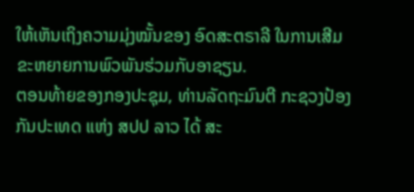ໃຫ້ເຫັນເຖິງຄວາມມຸ່ງໝັ້ນຂອງ ອົດສະຕຣາລີ ໃນການເສີມຂະຫຍາຍການພົວພັນຮ່ວມກັບອາຊຽນ.
ຕອນທ້າຍຂອງກອງປະຊຸມ, ທ່ານລັດຖະມົນຕີ ກະຊວງປ້ອງກັນປະເທດ ແຫ່ງ ສປປ ລາວ ໄດ້ ສະ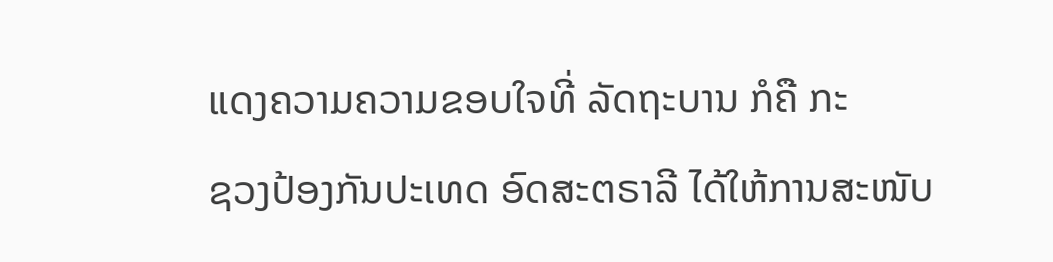ແດງຄວາມຄວາມຂອບໃຈທີ່ ລັດຖະບານ ກໍຄື ກະ
ຊວງປ້ອງກັນປະເທດ ອົດສະຕຣາລີ ໄດ້ໃຫ້ການສະໜັບ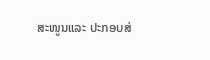ສະໜູນແລະ ປະກອບສ່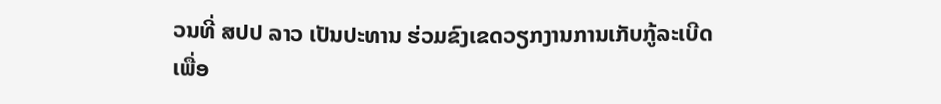ວນທີ່ ສປປ ລາວ ເປັນປະທານ ຮ່ວມຂົງເຂດວຽກງານການເກັບກູ້ລະເບີດ
ເພື່ອ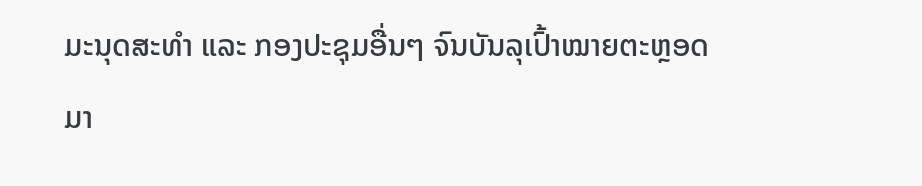ມະນຸດສະທໍາ ແລະ ກອງປະຊຸມອື່ນໆ ຈົນບັນລຸເປົ້າໝາຍຕະຫຼອດມາ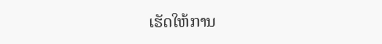ເຮັດໃຫ້ການ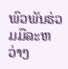ພົວພັນຮ່ວມມືລະຫວ່າງ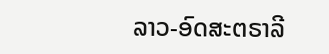ລາວ-ອົດສະຕຣາລີ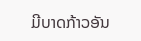ມີບາດກ້າວອັນ